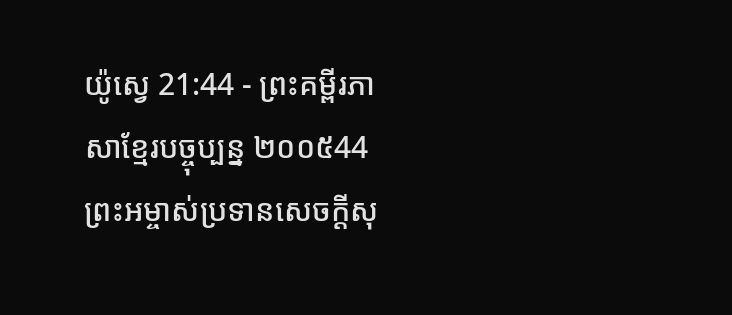យ៉ូស្វេ 21:44 - ព្រះគម្ពីរភាសាខ្មែរបច្ចុប្បន្ន ២០០៥44 ព្រះអម្ចាស់ប្រទានសេចក្ដីសុ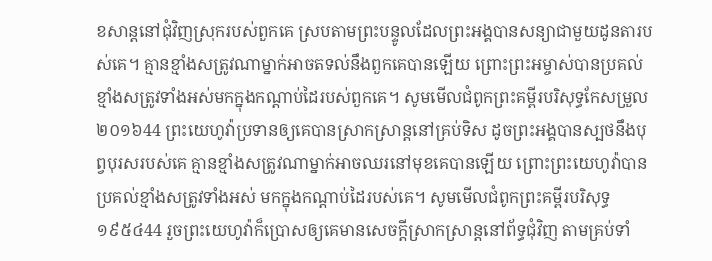ខសាន្តនៅជុំវិញស្រុករបស់ពួកគេ ស្របតាមព្រះបន្ទូលដែលព្រះអង្គបានសន្យាជាមួយដូនតារបស់គេ។ គ្មានខ្មាំងសត្រូវណាម្នាក់អាចតទល់នឹងពួកគេបានឡើយ ព្រោះព្រះអម្ចាស់បានប្រគល់ខ្មាំងសត្រូវទាំងអស់មកក្នុងកណ្ដាប់ដៃរបស់ពួកគេ។ សូមមើលជំពូកព្រះគម្ពីរបរិសុទ្ធកែសម្រួល ២០១៦44 ព្រះយេហូវ៉ាប្រទានឲ្យគេបានស្រាកស្រាន្តនៅគ្រប់ទិស ដូចព្រះអង្គបានស្បថនឹងបុព្វបុរសរបស់គេ គ្មានខ្មាំងសត្រូវណាម្នាក់អាចឈរនៅមុខគេបានឡើយ ព្រោះព្រះយេហូវ៉ាបានប្រគល់ខ្មាំងសត្រូវទាំងអស់ មកក្នុងកណ្ដាប់ដៃរបស់គេ។ សូមមើលជំពូកព្រះគម្ពីរបរិសុទ្ធ ១៩៥៤44 រួចព្រះយេហូវ៉ាក៏ប្រោសឲ្យគេមានសេចក្ដីស្រាកស្រាន្តនៅព័ទ្ធជុំវិញ តាមគ្រប់ទាំ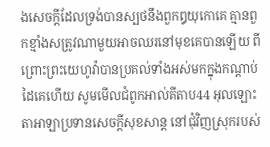ងសេចក្ដីដែលទ្រង់បានស្បថនឹងពួកឰយុកោគេ គ្មានពួកខ្មាំងសត្រូវណាមួយអាចឈរនៅមុខគេបានឡើយ ពីព្រោះព្រះយេហូវ៉ាបានប្រគល់ទាំងអស់មកក្នុងកណ្តាប់ដៃគេហើយ សូមមើលជំពូកអាល់គីតាប44 អុលឡោះតាអាឡាប្រទានសេចក្តីសុខសាន្ត នៅជុំវិញស្រុករបស់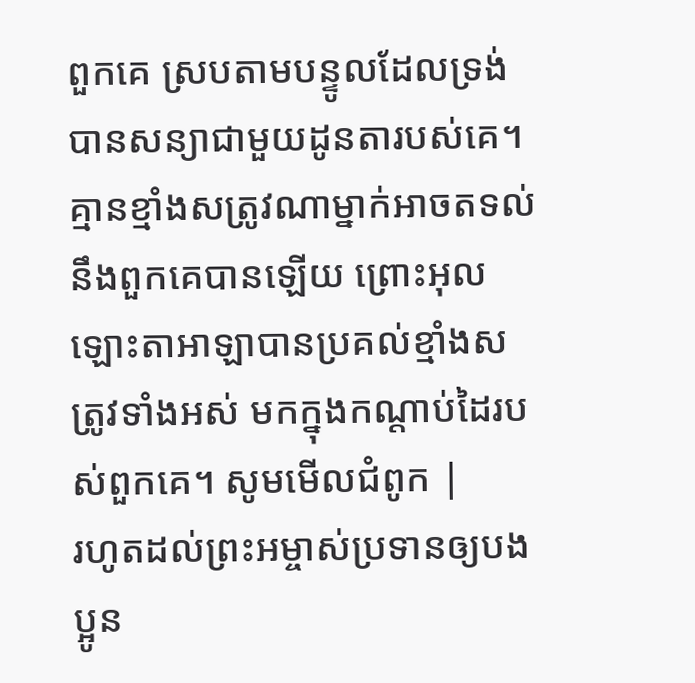ពួកគេ ស្របតាមបន្ទូលដែលទ្រង់បានសន្យាជាមួយដូនតារបស់គេ។ គ្មានខ្មាំងសត្រូវណាម្នាក់អាចតទល់នឹងពួកគេបានឡើយ ព្រោះអុលឡោះតាអាឡាបានប្រគល់ខ្មាំងសត្រូវទាំងអស់ មកក្នុងកណ្តាប់ដៃរបស់ពួកគេ។ សូមមើលជំពូក |
រហូតដល់ព្រះអម្ចាស់ប្រទានឲ្យបងប្អូន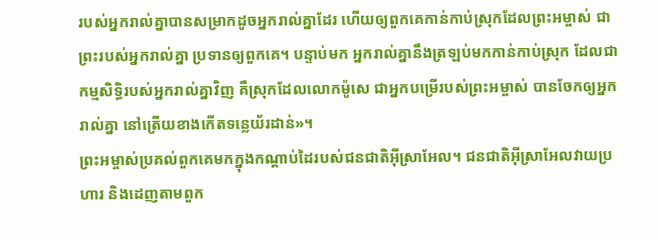របស់អ្នករាល់គ្នាបានសម្រាកដូចអ្នករាល់គ្នាដែរ ហើយឲ្យពួកគេកាន់កាប់ស្រុកដែលព្រះអម្ចាស់ ជាព្រះរបស់អ្នករាល់គ្នា ប្រទានឲ្យពួកគេ។ បន្ទាប់មក អ្នករាល់គ្នានឹងត្រឡប់មកកាន់កាប់ស្រុក ដែលជាកម្មសិទ្ធិរបស់អ្នករាល់គ្នាវិញ គឺស្រុកដែលលោកម៉ូសេ ជាអ្នកបម្រើរបស់ព្រះអម្ចាស់ បានចែកឲ្យអ្នករាល់គ្នា នៅត្រើយខាងកើតទន្លេយ័រដាន់»។
ព្រះអម្ចាស់ប្រគល់ពួកគេមកក្នុងកណ្ដាប់ដៃរបស់ជនជាតិអ៊ីស្រាអែល។ ជនជាតិអ៊ីស្រាអែលវាយប្រហារ និងដេញតាមពួក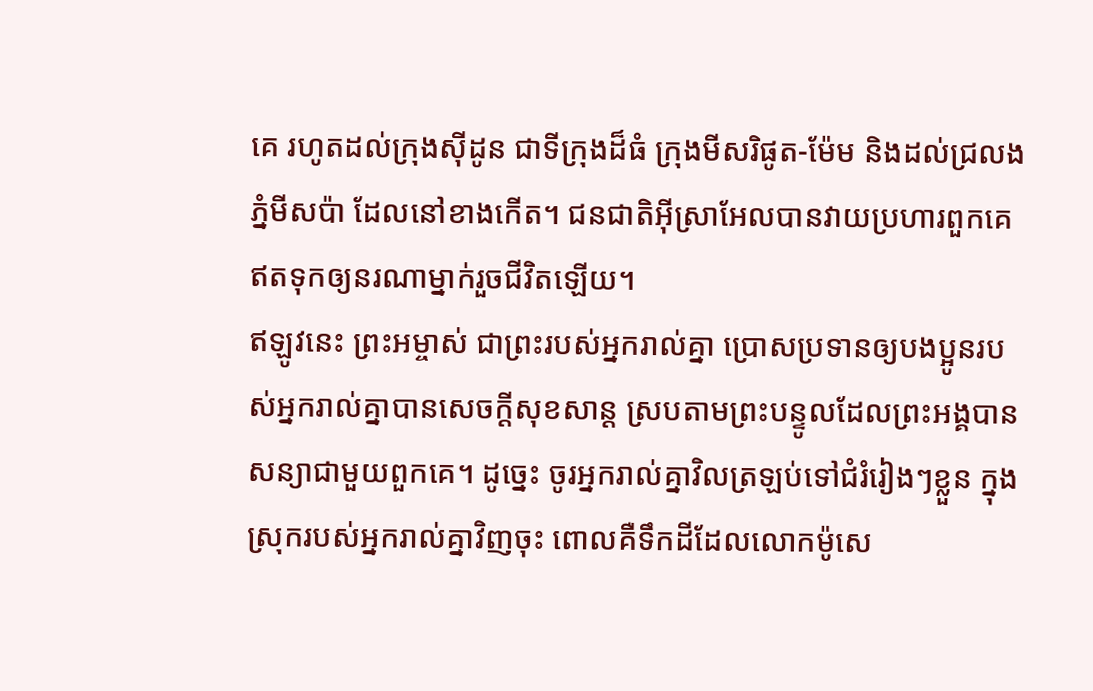គេ រហូតដល់ក្រុងស៊ីដូន ជាទីក្រុងដ៏ធំ ក្រុងមីសរិផូត-ម៉ែម និងដល់ជ្រលងភ្នំមីសប៉ា ដែលនៅខាងកើត។ ជនជាតិអ៊ីស្រាអែលបានវាយប្រហារពួកគេ ឥតទុកឲ្យនរណាម្នាក់រួចជីវិតឡើយ។
ឥឡូវនេះ ព្រះអម្ចាស់ ជាព្រះរបស់អ្នករាល់គ្នា ប្រោសប្រទានឲ្យបងប្អូនរបស់អ្នករាល់គ្នាបានសេចក្ដីសុខសាន្ត ស្របតាមព្រះបន្ទូលដែលព្រះអង្គបានសន្យាជាមួយពួកគេ។ ដូច្នេះ ចូរអ្នករាល់គ្នាវិលត្រឡប់ទៅជំរំរៀងៗខ្លួន ក្នុងស្រុករបស់អ្នករាល់គ្នាវិញចុះ ពោលគឺទឹកដីដែលលោកម៉ូសេ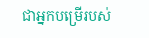ជាអ្នកបម្រើរបស់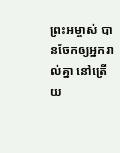ព្រះអម្ចាស់ បានចែកឲ្យអ្នករាល់គ្នា នៅត្រើយ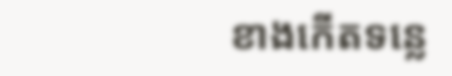ខាងកើតទន្លេ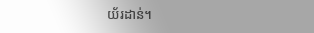យ័រដាន់។